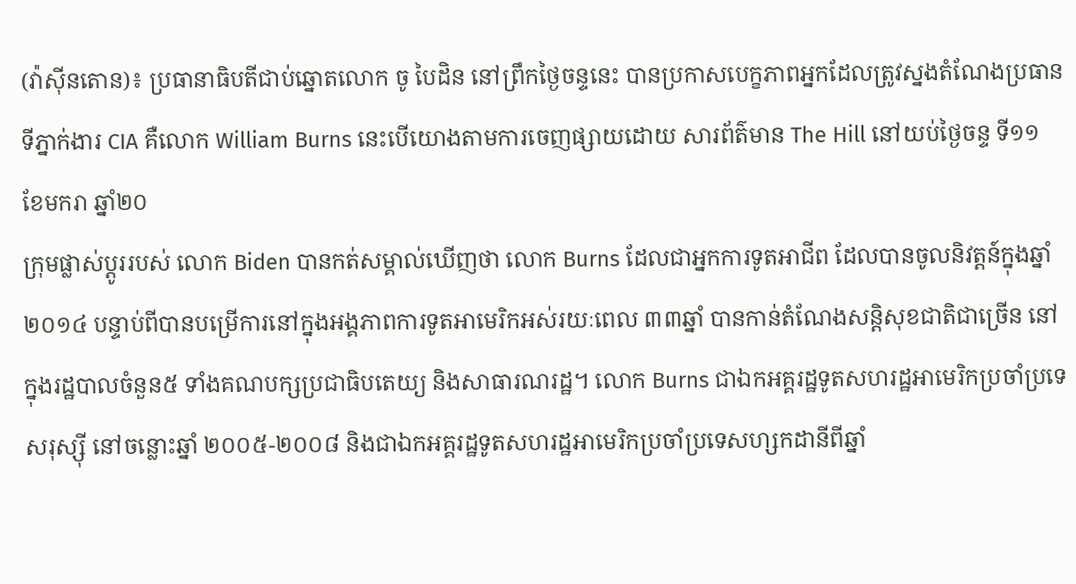(វ៉ាស៊ីនតោន)៖ ប្រធានាធិបតីជាប់ឆ្នោតលោក ចូ បៃដិន នៅព្រឹកថ្ងៃចន្ទនេះ បានប្រកាសបេក្ខភាពអ្នកដែលត្រូវស្នងតំណែងប្រធានទីភ្នាក់ងារ CIA គឺលោក William Burns នេះបើយោងតាមការចេញផ្សាយដោយ សារព័ត៌មាន The Hill នៅយប់ថ្ងៃចន្ទ ទី១១ ខែមករា ឆ្នាំ២០
ក្រុមផ្លាស់ប្តូររបស់ លោក Biden បានកត់សម្គាល់ឃើញថា លោក Burns ដែលជាអ្នកការទូតអាជីព ដែលបានចូលនិវត្តន៍ក្នុងឆ្នាំ២០១៤ បន្ទាប់ពីបានបម្រើការនៅក្នុងអង្គភាពការទូតអាមេរិកអស់រយៈពេល ៣៣ឆ្នាំ បានកាន់តំណែងសន្តិសុខជាតិជាច្រើន នៅក្នុងរដ្ឋបាលចំនួន៥ ទាំងគណបក្សប្រជាធិបតេយ្យ និងសាធារណរដ្ឋ។ លោក Burns ជាឯកអគ្គរដ្ឋទូតសហរដ្ឋអាមេរិកប្រចាំប្រទេសរុស្ស៊ី នៅចន្លោះឆ្នាំ ២០០៥-២០០៨ និងជាឯកអគ្គរដ្ឋទូតសហរដ្ឋអាមេរិកប្រចាំប្រទេសហ្សកដានីពីឆ្នាំ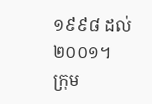១៩៩៨ ដល់ ២០០១។
ក្រុម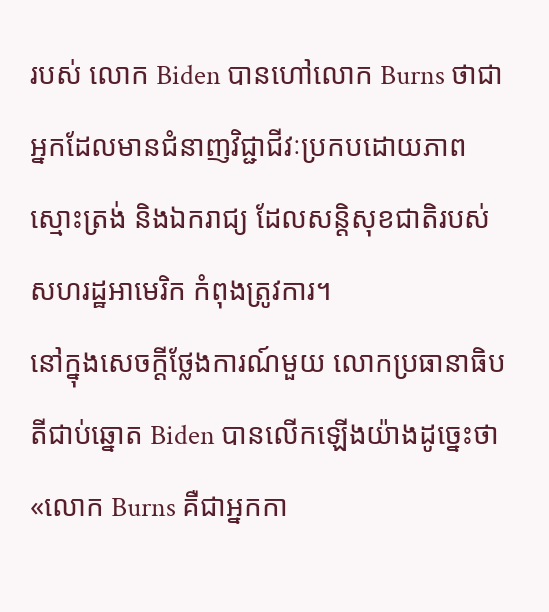របស់ លោក Biden បានហៅលោក Burns ថាជាអ្នកដែលមានជំនាញវិជ្ជាជីវៈប្រកបដោយភាពស្មោះត្រង់ និងឯករាជ្យ ដែលសន្តិសុខជាតិរបស់សហរដ្ឋអាមេរិក កំពុងត្រូវការ។
នៅក្នុងសេចក្តីថ្លែងការណ៍មួយ លោកប្រធានាធិបតីជាប់ឆ្នោត Biden បានលើកឡើងយ៉ាងដូច្នេះថា «លោក Burns គឺជាអ្នកកា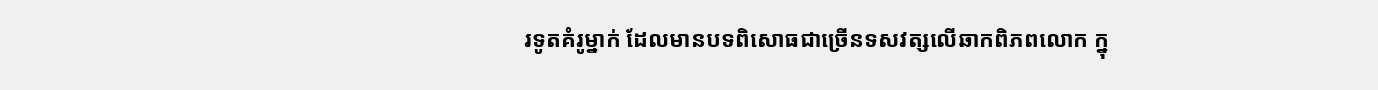រទូតគំរូម្នាក់ ដែលមានបទពិសោធជាច្រើនទសវត្សលើឆាកពិភពលោក ក្នុ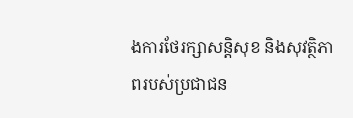ងការថែរក្សាសន្តិសុខ និងសុវត្ថិភាពរបស់ប្រជាជន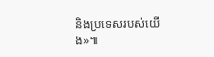និងប្រទេសរបស់យើង»៕